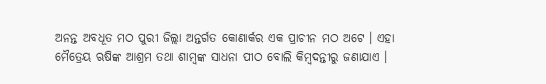ଅନନ୍ତ ଅବଧୂତ ମଠ ପୁରୀ ଜିଲ୍ଲା ଅନ୍ତର୍ଗତ କୋଣାର୍କର ଏକ ପ୍ରାଚୀନ ମଠ ଅଟେ । ଏହା ମୈତ୍ରେୟ ଋଷିଙ୍କ ଆଶ୍ରମ ତଥା ଶାମ୍ବଙ୍କ ସାଧନା ପୀଠ ବୋଲି କିମ୍ବଦନ୍ତୀରୁ ଜଣାଯାଏ ।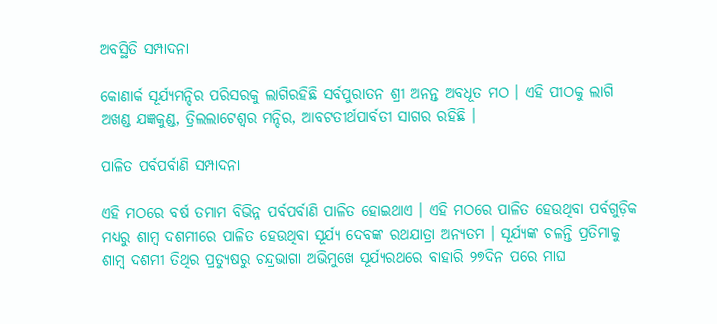ଅବସ୍ଥିତି ସମ୍ପାଦନା

କୋଣାର୍କ ସୂର୍ଯ୍ୟମନ୍ଦିର ପରିସରକୁ ଲାଗିରହିଛି ସର୍ବପୁରାତନ ଶ୍ରୀ ଅନନ୍ତ ଅବଧୂତ ମଠ । ଏହି ପୀଠକୁ ଲାଗି ଅଖଣ୍ଡ ଯଜ୍ଞକୁଣ୍ଡ, ତ୍ରିଲଲାଟେଶ୍ୱର ମନ୍ଦିର, ଆବଟତୀର୍ଥପାର୍ବତୀ ସାଗର ରହିଛି ।

ପାଳିତ ପର୍ବପର୍ବାଣି ସମ୍ପାଦନା

ଏହି ମଠରେ ବର୍ଷ ତମାମ ବିଭିନ୍ନ ପର୍ବପର୍ବାଣି ପାଳିତ ହୋଇଥାଏ । ଏହି ମଠରେ ପାଳିତ ହେଉଥିବା ପର୍ବଗୁଡ଼ିକ ମଧ୍ୟରୁ ଶାମ୍ବ ଦଶମୀରେ ପାଳିତ ହେଉଥିବା ସୂର୍ଯ୍ୟ ଦେବଙ୍କ ରଥଯାତ୍ରା ଅନ୍ୟତମ । ସୂର୍ଯ୍ୟଙ୍କ ଚଳନ୍ତି ପ୍ରତିମାକୁ ଶାମ୍ବ ଦଶମୀ ତିଥିର ପ୍ରତ୍ୟୁଷରୁ ଚନ୍ଦ୍ରଭାଗା ଅଭିମୁଖେ ସୂର୍ଯ୍ୟରଥରେ ବାହାରି ୨୭ଦିନ ପରେ ମାଘ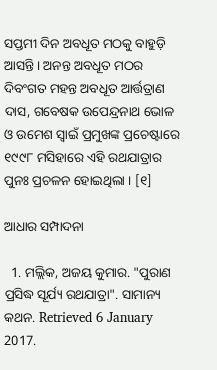ସପ୍ତମୀ ଦିନ ଅବଧୂତ ମଠକୁ ବାହୁଡ଼ି ଆସନ୍ତି । ଅନନ୍ତ ଅବଧୂତ ମଠର ଦିବଂଗତ ମହନ୍ତ ଅବଧୂତ ଆର୍ତ୍ତତ୍ରାଣ ଦାସ, ଗବେଷକ ଉପେନ୍ଦ୍ରନାଥ ଭୋଳ ଓ ଉମେଶ ସ୍ୱାଇଁ ପ୍ରମୁଖଙ୍କ ପ୍ରଚେଷ୍ଟାରେ ୧୯୯୮ ମସିହାରେ ଏହି ରଥଯାତ୍ରାର ପୁନଃ ପ୍ରଚଳନ ହୋଇଥିଲା । [୧]

ଆଧାର ସମ୍ପାଦନା

  1. ମଲ୍ଲିକ, ଅଜୟ କୁମାର. "ପୁରାଣ ପ୍ରସିଦ୍ଧ ସୂର୍ଯ୍ୟ ରଥଯାତ୍ରା". ସାମାନ୍ୟ କଥନ. Retrieved 6 January 2017.